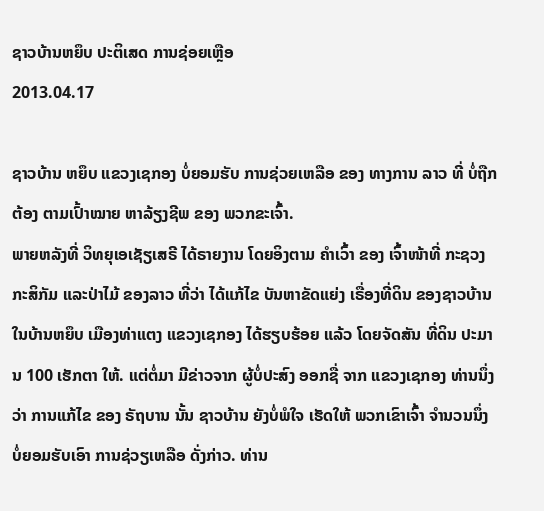ຊາວບ້ານຫຍຶບ ປະຕິເສດ ການຊ່ອຍເຫຼືອ
2013.04.17

ຊາວບ້ານ ຫຍຶບ ແຂວງເຊກອງ ບໍ່ຍອມຮັບ ການຊ່ວຍເຫລືອ ຂອງ ທາງການ ລາວ ທີ່ ບໍ່ຖືກຕ້ອງ ຕາມເປົ້າໝາຍ ຫາລ້ຽງຊີພ ຂອງ ພວກຂະເຈົ້າ.
ພາຍຫລັງທີ່ ວິທຍຸເອເຊັຽເສຣີ ໄດ້ຣາຍງານ ໂດຍອິງຕາມ ຄໍາເວົ້າ ຂອງ ເຈົ້າໜ້າທີ່ ກະຊວງ ກະສິກັມ ແລະປ່າໄມ້ ຂອງລາວ ທີ່ວ່າ ໄດ້ແກ້ໄຂ ບັນຫາຂັດແຍ່ງ ເຣື່ອງທີ່ດິນ ຂອງຊາວບ້ານ ໃນບ້ານຫຍຶບ ເມືອງທ່າແຕງ ແຂວງເຊກອງ ໄດ້ຮຽບຮ້ອຍ ແລ້ວ ໂດຍຈັດສັນ ທີ່ດິນ ປະມານ 100 ເຮັກຕາ ໃຫ້. ແຕ່ຕໍ່ມາ ມີຂ່າວຈາກ ຜູ້ບໍ່ປະສົງ ອອກຊື່ ຈາກ ແຂວງເຊກອງ ທ່ານນຶ່ງວ່າ ການແກ້ໄຂ ຂອງ ຣັຖບານ ນັ້ນ ຊາວບ້ານ ຍັງບໍ່ພໍໃຈ ເຮັດໃຫ້ ພວກເຂົາເຈົ້າ ຈໍານວນນຶ່ງ ບໍ່ຍອມຮັບເອົາ ການຊ່ວຽເຫລືອ ດັ່ງກ່າວ. ທ່ານ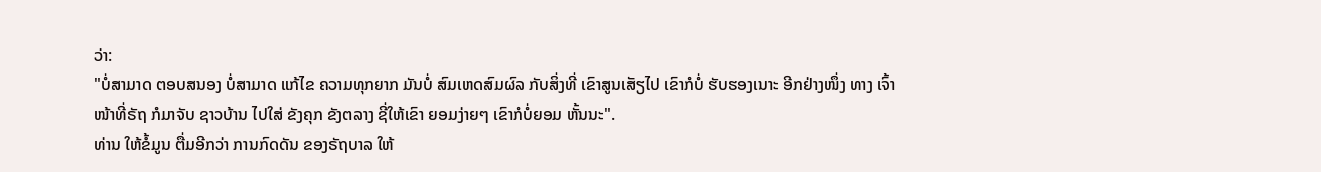ວ່າ:
"ບໍ່ສາມາດ ຕອບສນອງ ບໍ່ສາມາດ ແກ້ໄຂ ຄວາມທຸກຍາກ ມັນບໍ່ ສົມເຫດສົມຜົລ ກັບສິ່ງທີ່ ເຂົາສູນເສັຽໄປ ເຂົາກໍບໍ່ ຮັບຮອງເນາະ ອີກຢ່າງໜຶ່ງ ທາງ ເຈົ້າໜ້າທີ່ຣັຖ ກໍມາຈັບ ຊາວບ້ານ ໄປໃສ່ ຂັງຄຸກ ຂັງຕລາງ ຊີ່ໃຫ້ເຂົາ ຍອມງ່າຍໆ ເຂົາກໍບໍ່ຍອມ ຫັ້ນນະ".
ທ່ານ ໃຫ້ຂໍ້ມູນ ຕື່ມອີກວ່າ ການກົດດັນ ຂອງຣັຖບາລ ໃຫ້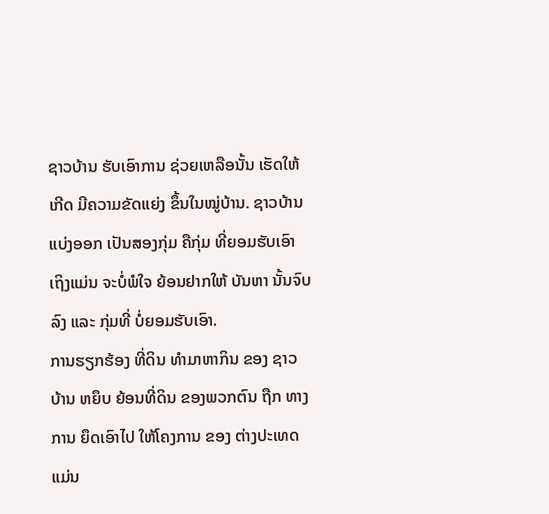ຊາວບ້ານ ຮັບເອົາການ ຊ່ວຍເຫລືອນັ້ນ ເຮັດໃຫ້ເກີດ ມີຄວາມຂັດແຍ່ງ ຂຶ້ນໃນໝູ່ບ້ານ. ຊາວບ້ານ ແບ່ງອອກ ເປັນສອງກຸ່ມ ຄືກຸ່ມ ທີ່ຍອມຮັບເອົາ ເຖິງແມ່ນ ຈະບໍ່ພໍໃຈ ຍ້ອນຢາກໃຫ້ ບັນຫາ ນັ້ນຈົບລົງ ແລະ ກຸ່ມທີ່ ບໍ່ຍອມຮັບເອົາ.
ການຮຽກຮ້ອງ ທີ່ດິນ ທໍາມາຫາກິນ ຂອງ ຊາວບ້ານ ຫຍຶບ ຍ້ອນທີ່ດິນ ຂອງພວກຕົນ ຖືກ ທາງການ ຍຶດເອົາໄປ ໃຫ້ໂຄງການ ຂອງ ຕ່າງປະເທດ ແມ່ນ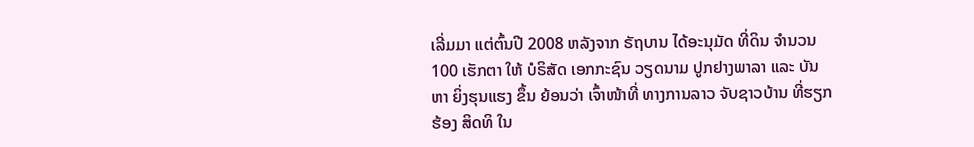ເລີ່ມມາ ແຕ່ຕົ້ນປີ 2008 ຫລັງຈາກ ຣັຖບານ ໄດ້ອະນຸມັດ ທີ່ດິນ ຈໍານວນ 100 ເຮັກຕາ ໃຫ້ ບໍຣິສັດ ເອກກະຊົນ ວຽດນາມ ປູກຢາງພາລາ ແລະ ບັນຫາ ຍິ່ງຮຸນແຮງ ຂຶ້ນ ຍ້ອນວ່າ ເຈົ້າໜ້າທີ່ ທາງການລາວ ຈັບຊາວບ້ານ ທີ່ຮຽກຮ້ອງ ສິດທິ ໃນ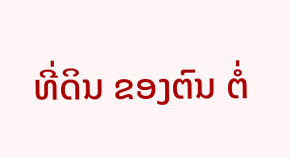ທີ່ດິນ ຂອງຕົນ ຕໍ່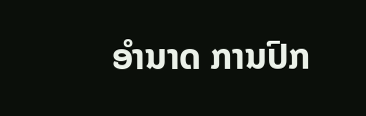ອໍານາດ ການປົກ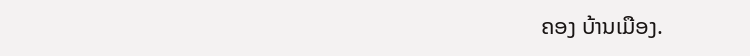ຄອງ ບ້ານເມືອງ.